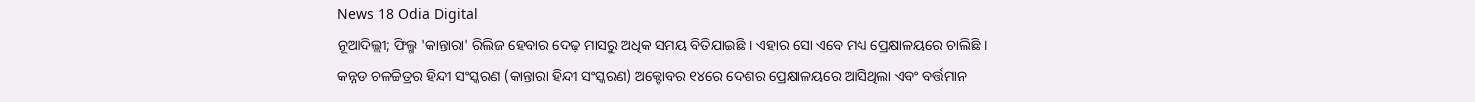News 18 Odia Digital
ନୂଆଦିଲ୍ଲୀ; ଫିଲ୍ମ 'କାନ୍ତାରା' ରିଲିଜ ହେବାର ଦେଢ଼ ମାସରୁ ଅଧିକ ସମୟ ବିତିଯାଇଛି । ଏହାର ସୋ ଏବେ ମଧ୍ୟ ପ୍ରେକ୍ଷାଳୟରେ ଚାଲିଛି । କନ୍ନଡ ଚଳଚ୍ଚିତ୍ରର ହିନ୍ଦୀ ସଂସ୍କରଣ (କାନ୍ତାରା ହିନ୍ଦୀ ସଂସ୍କରଣ) ଅକ୍ଟୋବର ୧୪ରେ ଦେଶର ପ୍ରେକ୍ଷାଳୟରେ ଆସିଥିଲା ଏବଂ ବର୍ତ୍ତମାନ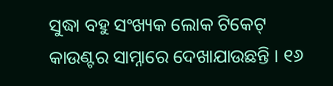ସୁଦ୍ଧା ବହୁ ସଂଖ୍ୟକ ଲୋକ ଟିକେଟ୍ କାଉଣ୍ଟର ସାମ୍ନାରେ ଦେଖାଯାଉଛନ୍ତି । ୧୬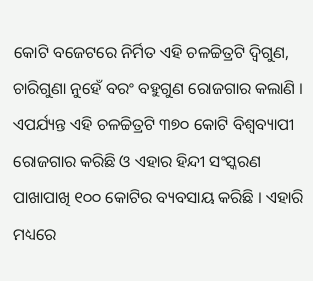କୋଟି ବଜେଟରେ ନିର୍ମିତ ଏହି ଚଳଚ୍ଚିତ୍ରଟି ଦ୍ୱିଗୁଣ, ଚାରିଗୁଣା ନୁହେଁ ବରଂ ବହୁଗୁଣ ରୋଜଗାର କଲାଣି । ଏପର୍ଯ୍ୟନ୍ତ ଏହି ଚଳଚ୍ଚିତ୍ରଟି ୩୭୦ କୋଟି ବିଶ୍ୱବ୍ୟାପୀ ରୋଜଗାର କରିଛି ଓ ଏହାର ହିନ୍ଦୀ ସଂସ୍କରଣ ପାଖାପାଖି ୧୦୦ କୋଟିର ବ୍ୟବସାୟ କରିଛି । ଏହାରି ମଧ୍ୟରେ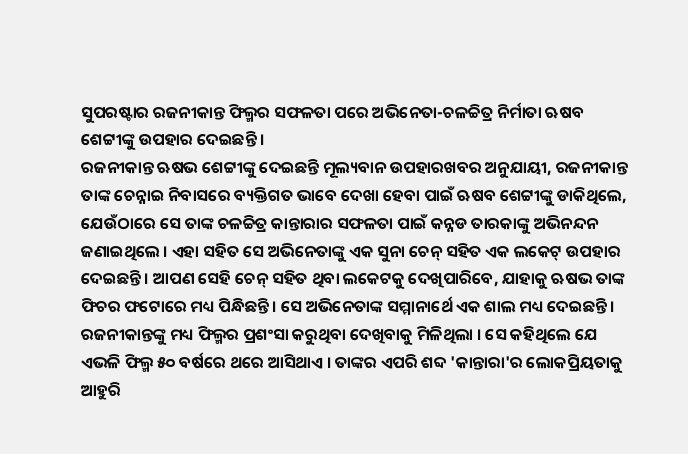ସୁପରଷ୍ଟାର ରଜନୀକାନ୍ତ ଫିଲ୍ମର ସଫଳତା ପରେ ଅଭିନେତା-ଚଳଚ୍ଚିତ୍ର ନିର୍ମାତା ଋଷବ ଶେଟ୍ଟୀଙ୍କୁ ଉପହାର ଦେଇଛନ୍ତି ।
ରଜନୀକାନ୍ତ ଋଷଭ ଶେଟ୍ଟୀଙ୍କୁ ଦେଇଛନ୍ତି ମୂଲ୍ୟବାନ ଉପହାରଖବର ଅନୁଯାୟୀ, ରଜନୀକାନ୍ତ ତାଙ୍କ ଚେନ୍ନାଇ ନିବାସରେ ବ୍ୟକ୍ତିଗତ ଭାବେ ଦେଖା ହେବା ପାଇଁ ଋଷବ ଶେଟ୍ଟୀଙ୍କୁ ଡାକିଥିଲେ, ଯେଉଁଠାରେ ସେ ତାଙ୍କ ଚଳଚ୍ଚିତ୍ର କାନ୍ତାରାର ସଫଳତା ପାଇଁ କନ୍ନଡ ତାରକାଙ୍କୁ ଅଭିନନ୍ଦନ ଜଣାଇଥିଲେ । ଏହା ସହିତ ସେ ଅଭିନେତାଙ୍କୁ ଏକ ସୁନା ଚେନ୍ ସହିତ ଏକ ଲକେଟ୍ ଉପହାର ଦେଇଛନ୍ତି । ଆପଣ ସେହି ଚେନ୍ ସହିତ ଥିବା ଲକେଟକୁ ଦେଖିପାରିବେ, ଯାହାକୁ ଋଷଭ ତାଙ୍କ ଫିଚର ଫଟୋରେ ମଧ୍ୟ ପିନ୍ଧିଛନ୍ତି । ସେ ଅଭିନେତାଙ୍କ ସମ୍ମାନାର୍ଥେ ଏକ ଶାଲ ମଧ୍ୟ ଦେଇଛନ୍ତି । ରଜନୀକାନ୍ତଙ୍କୁ ମଧ୍ୟ ଫିଲ୍ମର ପ୍ରଶଂସା କରୁଥିବା ଦେଖିବାକୁ ମିଳିଥିଲା । ସେ କହିଥିଲେ ଯେ ଏଭଳି ଫିଲ୍ମ ୫୦ ବର୍ଷରେ ଥରେ ଆସିଥାଏ । ତାଙ୍କର ଏପରି ଶବ୍ଦ 'କାନ୍ତାରା'ର ଲୋକପ୍ରିୟତାକୁ ଆହୁରି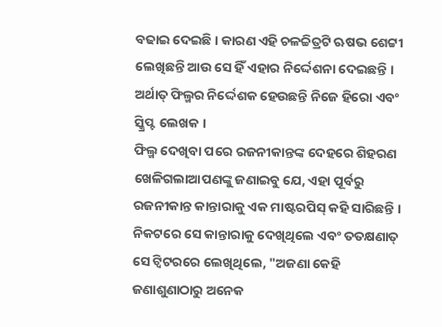ବଢାଇ ଦେଇଛି । କାରଣ ଏହି ଚଳଚ୍ଚିତ୍ରଟି ଋଷଭ ଶେଟ୍ଟୀ ଲେଖିଛନ୍ତି ଆଉ ସେ ହିଁ ଏହାର ନିର୍ଦ୍ଦେଶନା ଦେଇଛନ୍ତି । ଅର୍ଥାତ୍ ଫିଲ୍ମର ନିର୍ଦ୍ଦେଶକ ହେଉଛନ୍ତି ନିଜେ ହିରୋ ଏବଂ ସ୍କ୍ରିପ୍ଟ ଲେଖକ ।
ଫିଲ୍ମ ଦେଖିବା ପରେ ରଜନୀକାନ୍ତଙ୍କ ଦେହରେ ଶିହରଣ ଖେଳିଗଲାଆପଣଙ୍କୁ ଜଣାଇବୁ ଯେ, ଏହା ପୂର୍ବରୁ ରଜନୀକାନ୍ତ କାନ୍ତାରାକୁ ଏକ ମାଷ୍ଟରପିସ୍ କହି ସାରିଛନ୍ତି । ନିକଟରେ ସେ କାନ୍ତାରାକୁ ଦେଖିଥିଲେ ଏବଂ ତତକ୍ଷଣାତ୍ ସେ ଟ୍ୱିଟରରେ ଲେଖିଥିଲେ, "ଅଜଣା କେହି ଜଣାଶୁଣାଠାରୁ ଅନେକ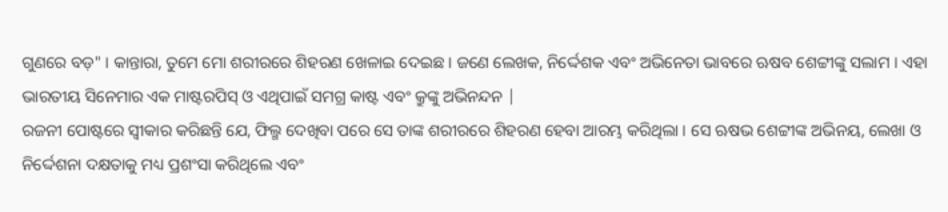ଗୁଣରେ ବଡ଼" । କାନ୍ତାରା, ତୁମେ ମୋ ଶରୀରରେ ଶିହରଣ ଖେଳାଇ ଦେଇଛ । ଜଣେ ଲେଖକ, ନିର୍ଦ୍ଦେଶକ ଏବଂ ଅଭିନେତା ଭାବରେ ଋଷବ ଶେଟ୍ଟୀଙ୍କୁ ସଲାମ । ଏହା ଭାରତୀୟ ସିନେମାର ଏକ ମାଷ୍ଟରପିସ୍ ଓ ଏଥିପାଇଁ ସମଗ୍ର କାଷ୍ଟ ଏବଂ କ୍ରୁଙ୍କୁ ଅଭିନନ୍ଦନ |
ରଜନୀ ପୋଷ୍ଟରେ ସ୍ବୀକାର କରିଛନ୍ତି ଯେ, ଫିଲ୍ମ ଦେଖିବା ପରେ ସେ ତାଙ୍କ ଶରୀରରେ ଶିହରଣ ହେବା ଆରମ୍ଭ କରିଥିଲା । ସେ ଋଷଭ ଶେଟ୍ଟୀଙ୍କ ଅଭିନୟ, ଲେଖା ଓ ନିର୍ଦ୍ଦେଶନା ଦକ୍ଷତାକୁ ମଧ୍ୟ ପ୍ରଶଂସା କରିଥିଲେ ଏବଂ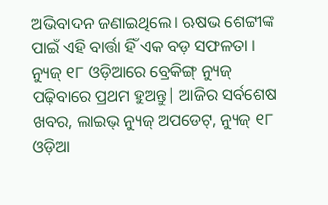ଅଭିବାଦନ ଜଣାଇଥିଲେ। ଋଷଭ ଶେଟ୍ଟୀଙ୍କ ପାଇଁ ଏହି ବାର୍ତ୍ତା ହିଁ ଏକ ବଡ଼ ସଫଳତା ।
ନ୍ୟୁଜ୍ ୧୮ ଓଡ଼ିଆରେ ବ୍ରେକିଙ୍ଗ୍ ନ୍ୟୁଜ୍ ପଢ଼ିବାରେ ପ୍ରଥମ ହୁଅନ୍ତୁ| ଆଜିର ସର୍ବଶେଷ ଖବର, ଲାଇଭ୍ ନ୍ୟୁଜ୍ ଅପଡେଟ୍, ନ୍ୟୁଜ୍ ୧୮ ଓଡ଼ିଆ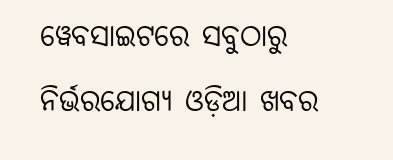ୱେବସାଇଟରେ ସବୁଠାରୁ ନିର୍ଭରଯୋଗ୍ୟ ଓଡ଼ିଆ ଖବର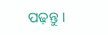ପଢ଼ନ୍ତୁ ।